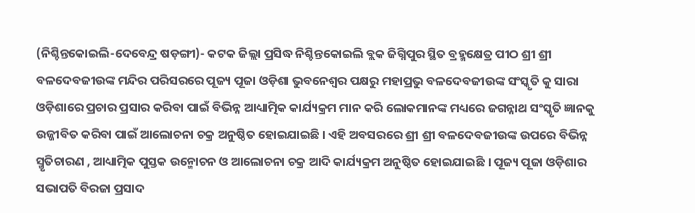(ନିଶ୍ଚିନ୍ତକୋଇଲି-ଦେବେନ୍ଦ୍ର ଷଡ଼ଙ୍ଗୀ)- କଟକ ଜିଲ୍ଲା ପ୍ରସିଦ୍ଧ ନିଶ୍ଚିନ୍ତକୋଇଲି ବ୍ଲକ ଜିଗ୍ନିପୁର ସ୍ଥିତ ବ୍ରହ୍ମକ୍ଷେତ୍ର ପୀଠ ଶ୍ରୀ ଶ୍ରୀ ବଳଦେବଜୀଉଙ୍କ ମନ୍ଦିର ପରିସରରେ ପୂଜ୍ୟ ପୂଜା ଓଡ଼ିଶା ଭୁବନେଶ୍ୱର ପକ୍ଷରୁ ମହାପ୍ରଭୁ ବଳଦେବଜୀଉଙ୍କ ସଂସ୍କୃତି କୁ ସାରା ଓଡ଼ିଶାରେ ପ୍ରଚାର ପ୍ରସାର କରିବା ପାଇଁ ବିଭିନ୍ନ ଆଧ୍ୟାତ୍ମିକ କାର୍ଯ୍ୟକ୍ରମ ମାନ କରି ଲୋକମାନଙ୍କ ମଧ୍ୟରେ ଜଗନ୍ନାଥ ସଂସ୍କୃତି ଜ୍ଞାନକୁ ଉଜ୍ଜୀବିତ କରିବା ପାଇଁ ଆଲୋଚନା ଚକ୍ର ଅନୁଷ୍ଠିତ ହୋଇଯାଇଛି । ଏହି ଅବସରରେ ଶ୍ରୀ ଶ୍ରୀ ବଳଦେବଜୀଉଙ୍କ ଉପରେ ବିଭିନ୍ନ ସ୍ମୃତିଚାରଣ , ଆଧ୍ୟାତ୍ମିକ ପୁସ୍ତକ ଉନ୍ମୋଚନ ଓ ଆଲୋଚନା ଚକ୍ର ଆଦି କାର୍ଯ୍ୟକ୍ରମ ଅନୁଷ୍ଠିତ ହୋଇଯାଇଛି । ପୂଜ୍ୟ ପୂଜା ଓଡ଼ିଶାର ସଭାପତି ବିରଜା ପ୍ରସାଦ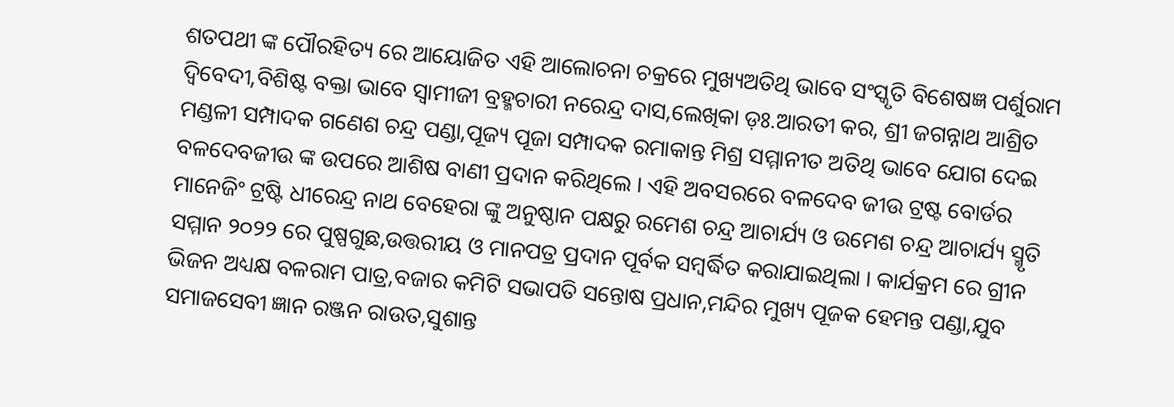ଶତପଥୀ ଙ୍କ ପୌରହିତ୍ୟ ରେ ଆୟୋଜିତ ଏହି ଆଲୋଚନା ଚକ୍ରରେ ମୁଖ୍ୟଅତିଥି ଭାବେ ସଂସ୍କୃତି ବିଶେଷଜ୍ଞ ପର୍ଶୁରାମ ଦ୍ବିବେଦୀ,ବିଶିଷ୍ଟ ବକ୍ତା ଭାବେ ସ୍ବାମୀଜୀ ବ୍ରହ୍ମଚାରୀ ନରେନ୍ଦ୍ର ଦାସ,ଲେଖିକା ଡ଼ଃ.ଆରତୀ କର, ଶ୍ରୀ ଜଗନ୍ନାଥ ଆଶ୍ରିତ ମଣ୍ଡଳୀ ସମ୍ପାଦକ ଗଣେଶ ଚନ୍ଦ୍ର ପଣ୍ଡା,ପୂଜ୍ୟ ପୂଜା ସମ୍ପାଦକ ରମାକାନ୍ତ ମିଶ୍ର ସମ୍ମାନୀତ ଅତିଥି ଭାବେ ଯୋଗ ଦେଇ ବଳଦେବଜୀଉ ଙ୍କ ଉପରେ ଆଶିଷ ବାଣୀ ପ୍ରଦାନ କରିଥିଲେ । ଏହି ଅବସରରେ ବଳଦେବ ଜୀଉ ଟ୍ରଷ୍ଟ ବୋର୍ଡର ମାନେଜିଂ ଟ୍ରଷ୍ଟି ଧୀରେନ୍ଦ୍ର ନାଥ ବେହେରା ଙ୍କୁ ଅନୁଷ୍ଠାନ ପକ୍ଷରୁ ରମେଶ ଚନ୍ଦ୍ର ଆଚାର୍ଯ୍ୟ ଓ ଉମେଶ ଚନ୍ଦ୍ର ଆଚାର୍ଯ୍ୟ ସ୍ମୃତି ସମ୍ମାନ ୨୦୨୨ ରେ ପୁଷ୍ପଗୁଛ,ଉତ୍ତରୀୟ ଓ ମାନପତ୍ର ପ୍ରଦାନ ପୂର୍ବକ ସମ୍ବର୍ଦ୍ଧିତ କରାଯାଇଥିଲା । କାର୍ଯକ୍ରମ ରେ ଗ୍ରୀନ ଭିଜନ ଅଧ୍ୟକ୍ଷ ବଳରାମ ପାତ୍ର,ବଜାର କମିଟି ସଭାପତି ସନ୍ତୋଷ ପ୍ରଧାନ,ମନ୍ଦିର ମୁଖ୍ୟ ପୂଜକ ହେମନ୍ତ ପଣ୍ଡା,ଯୁବ ସମାଜସେବୀ ଜ୍ଞାନ ରଞ୍ଜନ ରାଉତ,ସୁଶାନ୍ତ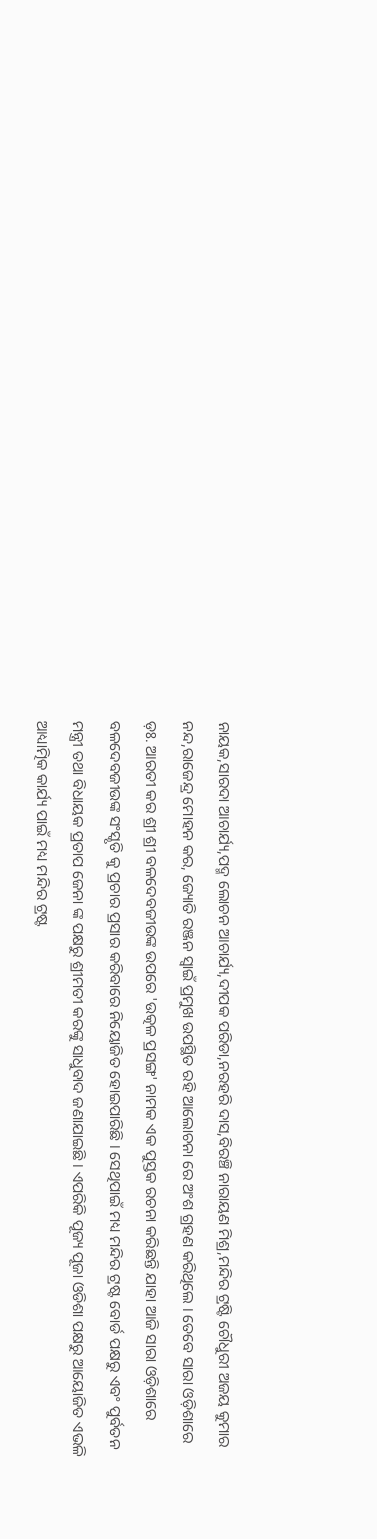ନାୟକ,ସାରଦା ଆଚାର୍ଯ୍ୟ,ପଦ୍ମ ଲୋଚନ ଆଚାର୍ଯ୍ୟ,ଦୀପକ ପରିଡା,ନରହରି ଦାସ,ବିରଞ୍ଚି ନାରାୟଣ ମିଶ୍ର,ମନ୍ଦିର ଟ୍ରଷ୍ଟି ଚୌଧୁରୀ ଅଜୟ କୁମାର ନନ୍ଦ,ରାଜେନ୍ଦ୍ର ମୋହନ କର, ଜ୍ୟୋତି ରଞ୍ଜନ ସ୍ବାଇଁ ପ୍ରମୁଖ ଉପସ୍ଥିତ ରହି ଆଲୋଚନା ରେ ଅଂଶ ଗ୍ରହଣ କରିଥିଲେ । ତେବେ ସାରା ଓଡ଼ିଶାରେ ଡ଼ଃ. ଆରତୀ କର ଶ୍ରୀ ଶ୍ରୀ ବଳଦେବଜୀଉଙ୍କ ଉପରେ 'ଉତ୍କଳ ପ୍ରସଙ୍ଗ' ନାମକ ଏକ ପୁସ୍ତକ ରଚନା କରିଛନ୍ତି ଯାହା ଆଜି ସାରା ଓଡ଼ିଶାରେ ବଳଦେବଜୀଉଙ୍କ ସଂସ୍କୃତି କୁ ପ୍ରଚାର ପ୍ରସାର କରିବାରେ ନିୟୋଜିତ ହୋଇପାରିଛି । ସେଥିପାଇଁ ମଧ୍ୟ ମନ୍ଦିର ଟ୍ରଷ୍ଟ ବୋର୍ଡ ପକ୍ଷରୁ ଏବଂ ପୁର୍ବତନ ମନ୍ତ୍ରୀ ତଥା ବିଧାୟକ ପ୍ରତାପ ଜେନା ଙ୍କ ପକ୍ଷରୁ ଶ୍ରୀମତୀ କରଙ୍କୁ ସାଧୁବାଦ ଜଣାଯାଇଛି । ଏପରିକି ପୂଜ୍ୟ ପୂଜା ଓଡିଶା ପକ୍ଷରୁ ଆୟୋଜିତ ଏଭଳି ଆଧ୍ୟାତ୍ମିକ କାର୍ଯ୍ୟ ପାଇଁ ମଧ୍ୟ ମନ୍ଦିର ଟ୍ରଷ୍ଟ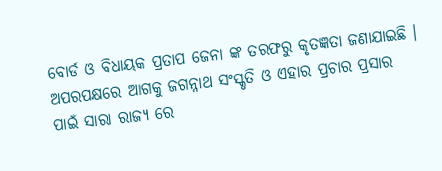ବୋର୍ଡ ଓ ବିଧାୟକ ପ୍ରତାପ ଜେନା ଙ୍କ ତରଫରୁ କୃତଜ୍ଞତା ଜଣାଯାଇଛି । ଅପରପକ୍ଷରେ ଆଗକୁ ଜଗନ୍ନାଥ ସଂସ୍କୃତି ଓ ଏହାର ପ୍ରଚାର ପ୍ରସାର ପାଇଁ ସାରା ରାଜ୍ୟ ରେ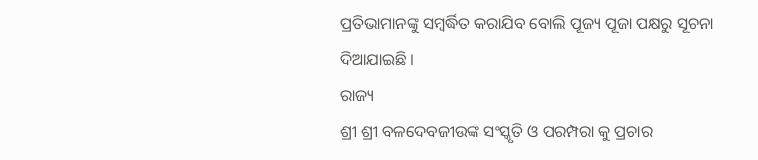ପ୍ରତିଭାମାନଙ୍କୁ ସମ୍ବର୍ଦ୍ଧିତ କରାଯିବ ବୋଲି ପୂଜ୍ୟ ପୂଜା ପକ୍ଷରୁ ସୂଚନା ଦିଆଯାଇଛି ।
ରାଜ୍ୟ
ଶ୍ରୀ ଶ୍ରୀ ବଳଦେବଜୀଉଙ୍କ ସଂସ୍କୃତି ଓ ପରମ୍ପରା କୁ ପ୍ରଚାର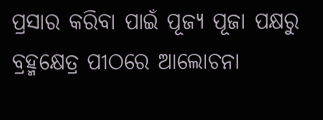ପ୍ରସାର କରିବା ପାଇଁ ପୂଜ୍ୟ ପୂଜା ପକ୍ଷରୁ ବ୍ରହ୍ମକ୍ଷେତ୍ର ପୀଠରେ ଆଲୋଚନା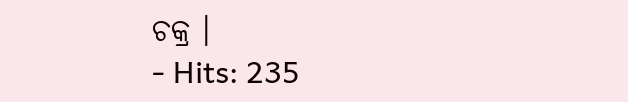ଚକ୍ର ।
- Hits: 235